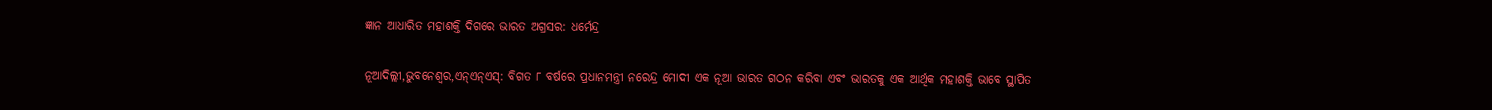ଜ୍ଞାନ ଆଧାରିତ ମହାଶକ୍ତି ଦିଗରେ ଭାରତ ଅଗ୍ରସର: ଧର୍ମେନ୍ଦ୍ର

ନୂଆଦିଲ୍ଲୀ,ଭୁବନେଶ୍ୱର,ଏନ୍‌ଏନ୍‌ଏସ୍‌: ବିଗତ ୮ ବର୍ଷରେ ପ୍ରଧାନମନ୍ତ୍ରୀ ନରେନ୍ଦ୍ର ମୋଦୀ ଏକ ନୂଆ ଭାରତ ଗଠନ କରିବା ଏବଂ ଭାରତକୁ ଏକ ଆର୍ଥିକ ମହାଶକ୍ତି ଭାବେ ସ୍ଥାପିତ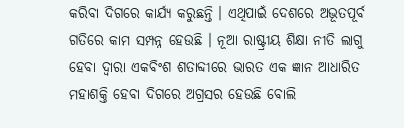କରିବା ଦିଗରେ କାର୍ଯ୍ୟ କରୁଛନ୍ତି । ଏଥିପାଇଁ ଦେଶରେ ଅଭୂତପୂର୍ବ ଗତିରେ କାମ ସମ୍ପନ୍ନ ହେଉଛି । ନୂଆ ରାଷ୍ଟ୍ରୀୟ ଶିକ୍ଷା ନୀତି ଲାଗୁ ହେବା ଦ୍ୱାରା ଏକବିଂଶ ଶତାବ୍ଦୀରେ ଭାରତ ଏକ ଜ୍ଞାନ ଆଧାରିତ ମହାଶକ୍ତି ହେବା ଦିଗରେ ଅଗ୍ରସର ହେଉଛି ବୋଲି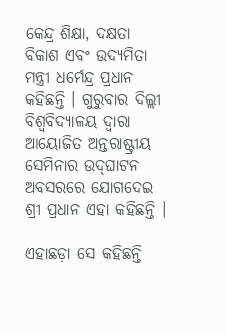କେନ୍ଦ୍ର ଶିକ୍ଷା, ଦକ୍ଷତା ବିକାଶ ଏବଂ ଉଦ୍ୟମିତା ମନ୍ତ୍ରୀ ଧର୍ମେନ୍ଦ୍ର ପ୍ରଧାନ କହିଛନ୍ତି । ଗୁରୁବାର ଦିଲ୍ଲୀ ବିଶ୍ୱବିଦ୍ୟାଳୟ ଦ୍ୱାରା ଆୟୋଜିତ ଅନ୍ତରାଷ୍ଟ୍ରୀୟ ସେମିନାର ଉଦ୍‌ଘାଟନ ଅବସରରେ ଯୋଗଦେଇ ଶ୍ରୀ ପ୍ରଧାନ ଏହା କହିଛନ୍ତି ।

ଏହାଛଡ଼ା ସେ କହିଛନ୍ତି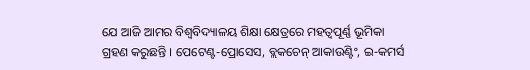ଯେ ଆଜି ଆମର ବିଶ୍ୱବିଦ୍ୟାଳୟ ଶିକ୍ଷା କ୍ଷେତ୍ରରେ ମହତ୍ୱପୂର୍ଣ୍ଣ ଭୂମିକା ଗ୍ରହଣ କରୁଛନ୍ତି । ପେଟେଣ୍ଟ-ପ୍ରୋସେସ, ବ୍ଲକଚେନ୍ ଆକାଉଣ୍ଟିଂ, ଇ-କମର୍ସ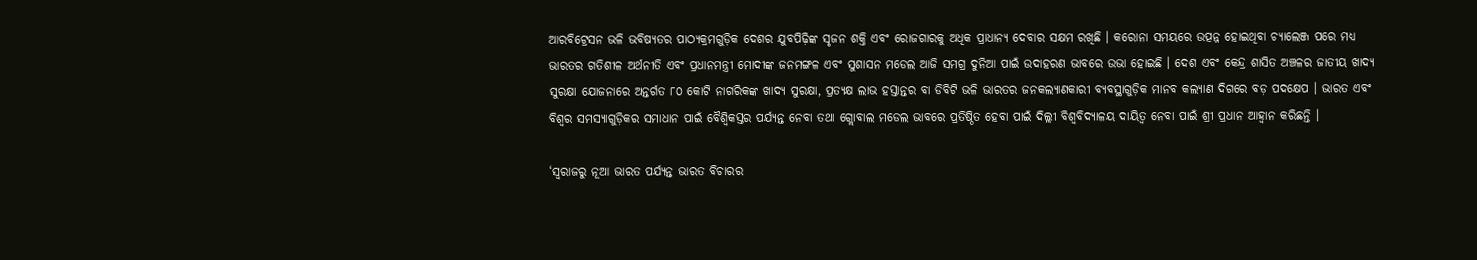ଆରବିଟ୍ରେସନ ଭଳି ଭବିଷ୍ୟତର ପାଠ୍ୟକ୍ରମଗୁଡ଼ିକ ଦେଶର ଯୁବପିଢ଼ିଙ୍କ ସୃଜନ ଶକ୍ତି ଏବଂ ରୋଜଗାରକୁ ଅଧିକ ପ୍ରାଧାନ୍ୟ ଦେବାର ସକ୍ଷମ ରଖିଛି । କରୋନା ସମୟରେ ଉତ୍ପନ୍ନ ହୋଇଥିବା ଚ୍ୟାଲେଞ୍ଜ ପରେ ମଧ୍ୟ ଭାରତର ଗତିଶୀଳ ଅର୍ଥନୀତି ଏବଂ ପ୍ରଧାନମନ୍ତ୍ରୀ ମୋଦୀଙ୍କ ଜନମଙ୍ଗଳ ଏବଂ ସୁଶାସନ ମଡେଲ ଆଜି ସମଗ୍ର ଦୁନିଆ ପାଇଁ ଉଦାହରଣ ଭାବରେ ଉଭା ହୋଇଛି । ଦେଶ ଏବଂ କେନ୍ଦ୍ର ଶାସିତ ଅଞ୍ଚଳର ଜାତୀୟ ଖାଦ୍ୟ ସୁରକ୍ଷା ଯୋଜନାରେ ଅନ୍ତର୍ଗତ ୮୦ କୋଟି ନାଗରିକଙ୍କ ଖାଦ୍ୟ ସୁରକ୍ଷା, ପ୍ରତ୍ୟକ୍ଷ ଲାଭ ହସ୍ତାନ୍ତର ବା ଡିବିଟି ଭଳି ଭାରତର ଜନକଲ୍ୟାଣକାରୀ ବ୍ୟବସ୍ଥାଗୁଡ଼ିକ ମାନବ କଲ୍ୟାଣ ଦିଗରେ ବଡ଼ ପଦକ୍ଷେପ । ଭାରତ ଏବଂ ବିଶ୍ୱର ସମସ୍ୟାଗୁଡ଼ିକର ସମାଧାନ ପାଇଁ ବୈଶ୍ୱିକସ୍ତର ପର୍ଯ୍ୟନ୍ତ ନେବା ତଥା ଗ୍ଲୋବାଲ ମଡେଲ ଭାବରେ ପ୍ରତିଷ୍ଠିତ ହେବା ପାଇଁ ଦିଲ୍ଲୀ ବିଶ୍ୱବିଦ୍ୟାଳୟ ଦାୟିତ୍ୱ ନେବା ପାଇଁ ଶ୍ରୀ ପ୍ରଧାନ ଆହ୍ୱାନ କରିଛନ୍ତି ।

‘ସ୍ୱରାଜରୁ ନୂଆ ଭାରତ ପର୍ଯ୍ୟନ୍ତ ଭାରତ ବିଚାରର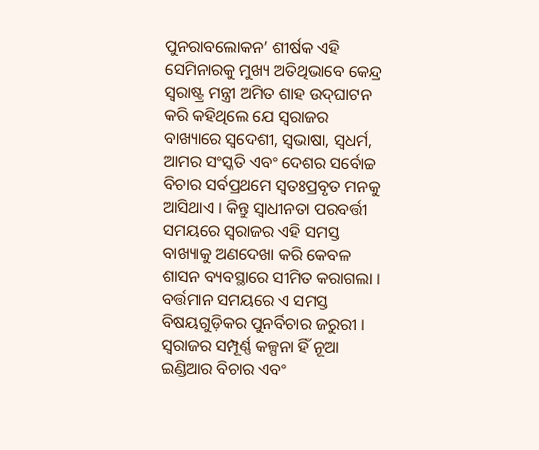ପୁନରାବଲୋକନ’ ଶୀର୍ଷକ ଏହି ସେମିନାରକୁ ମୁଖ୍ୟ ଅତିଥିଭାବେ କେନ୍ଦ୍ର ସ୍ୱରାଷ୍ଟ୍ର ମନ୍ତ୍ରୀ ଅମିତ ଶାହ ଉଦ୍‌ଘାଟନ କରି କହିଥିଲେ ଯେ ସ୍ୱରାଜର ବାଖ୍ୟାରେ ସ୍ୱଦେଶୀ, ସ୍ୱଭାଷା, ସ୍ୱଧର୍ମ, ଆମର ସଂସ୍କତି ଏବଂ ଦେଶର ସର୍ବୋଚ୍ଚ ବିଚାର ସର୍ବପ୍ରଥମେ ସ୍ୱତଃପ୍ରବୃତ ମନକୁ ଆସିଥାଏ । କିନ୍ତୁ ସ୍ୱାଧୀନତା ପରବର୍ତ୍ତୀ ସମୟରେ ସ୍ୱରାଜର ଏହି ସମସ୍ତ ବାଖ୍ୟାକୁ ଅଣଦେଖା କରି କେବଳ ଶାସନ ବ୍ୟବସ୍ଥାରେ ସୀମିତ କରାଗଲା । ବର୍ତ୍ତମାନ ସମୟରେ ଏ ସମସ୍ତ ବିଷୟଗୁଡ଼ିକର ପୁନର୍ବିଚାର ଜରୁରୀ । ସ୍ୱରାଜର ସମ୍ପୂର୍ଣ୍ଣ କଳ୍ପନା ହିଁ ନୂଆ ଇଣ୍ଡିଆର ବିଚାର ଏବଂ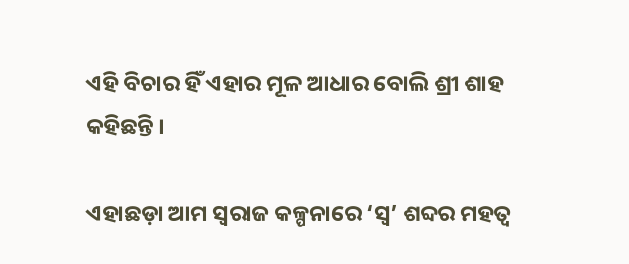ଏହି ବିଚାର ହିଁ ଏହାର ମୂଳ ଆଧାର ବୋଲି ଶ୍ରୀ ଶାହ କହିଛନ୍ତି ।

ଏହାଛଡ଼ା ଆମ ସ୍ୱରାଜ କଳ୍ପନାରେ ‘ସ୍ୱ’ ଶବ୍ଦର ମହତ୍ୱ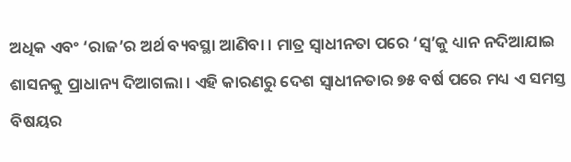ଅଧିକ ଏବଂ ‘ରାଜ’ର ଅର୍ଥ ବ୍ୟବସ୍ଥା ଆଣିବା । ମାତ୍ର ସ୍ୱାଧୀନତା ପରେ ‘ସ୍ୱ’କୁ ଧ୍ୟାନ ନଦିଆଯାଇ ଶାସନକୁ ପ୍ରାଧାନ୍ୟ ଦିଆଗଲା । ଏହି କାରଣରୁ ଦେଶ ସ୍ୱାଧୀନତାର ୭୫ ବର୍ଷ ପରେ ମଧ୍ୟ ଏ ସମସ୍ତ ବିଷୟର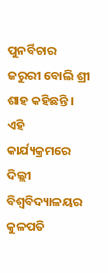ପୁନର୍ବିଚାର ଜରୁରୀ ବୋଲି ଶ୍ରୀ ଶାହ କହିଛନ୍ତି । ଏହି କାର୍ଯ୍ୟକ୍ରମରେ ଦିଲ୍ଲୀ ବିଶ୍ୱବିଦ୍ୟାଳୟର କୁଳପତି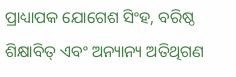ପ୍ରାଧ୍ୟାପକ ଯୋଗେଶ ସିଂହ, ବରିଷ୍ଠ ଶିକ୍ଷାବିତ୍ ଏବଂ ଅନ୍ୟାନ୍ୟ ଅତିଥିଗଣ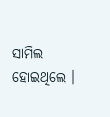ସାମିଲ ହୋଇଥିଲେ ।